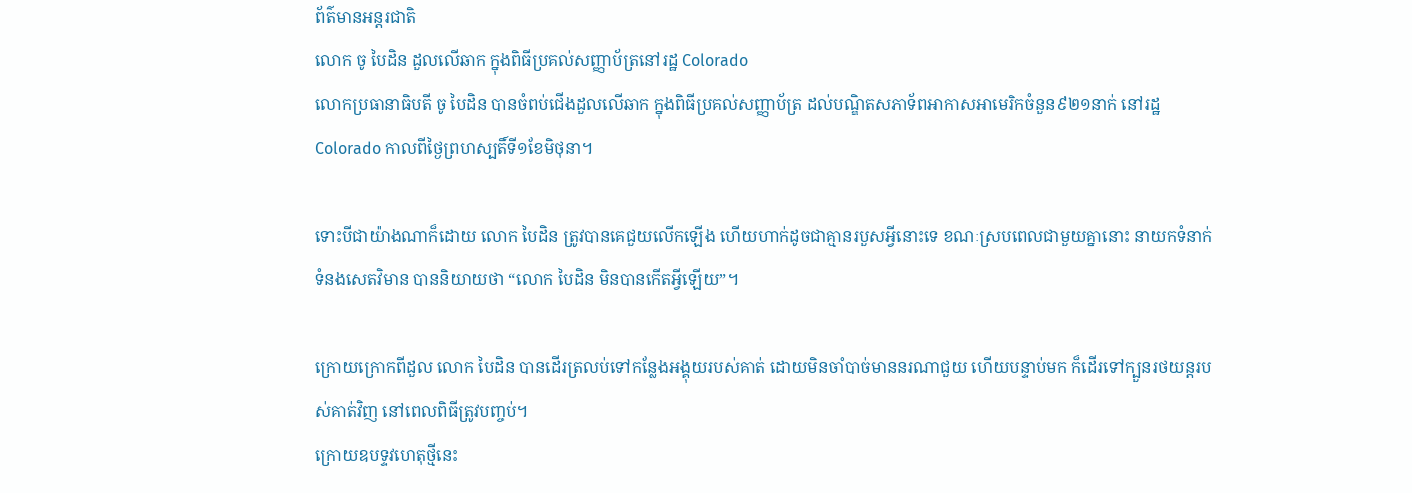ព័ត៌មានអន្ដរជាតិ
លោក ចូ បៃដិន ដួលលើឆាក ក្នុងពិធីប្រគល់សញ្ញាប័ត្រនៅរដ្ឋ Colorado
លោកប្រធានាធិបតី ចូ បៃដិន បានចំពប់ជើងដួលលើឆាក ក្នុងពិធីប្រគល់សញ្ញាប័ត្រ ដល់បណ្ឌិតសភាទ័ពអាកាសអាមេរិកចំនួន៩២១នាក់ នៅរដ្ឋ Colorado កាលពីថ្ងៃព្រហស្បតិ៍ទី១ខែមិថុនា។

ទោះបីជាយ៉ាងណាក៏ដោយ លោក បៃដិន ត្រូវបានគេជួយលើកឡើង ហើយហាក់ដូចជាគ្មានរបួសអ្វីនោះទេ ខណៈស្របពេលជាមួយគ្នានោះ នាយកទំនាក់ទំនងសេតវិមាន បាននិយាយថា “លោក បៃដិន មិនបានកើតអ្វីឡើយ”។

ក្រោយក្រោកពីដួល លោក បៃដិន បានដើរត្រលប់ទៅកន្លែងអង្គុយរបស់គាត់ ដោយមិនចាំបាច់មាននរណាជួយ ហើយបន្ទាប់មក ក៏ដើរទៅក្បួនរថយន្តរបស់គាត់វិញ នៅពេលពិធីត្រូវបញ្ចប់។
ក្រោយឧបទ្ទវហេតុថ្មីនេះ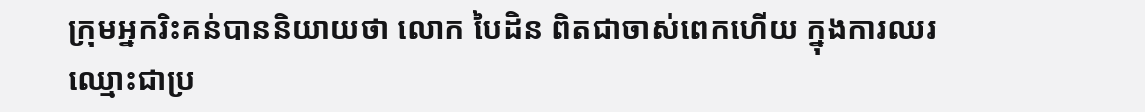ក្រុមអ្នករិះគន់បាននិយាយថា លោក បៃដិន ពិតជាចាស់ពេកហើយ ក្នុងការឈរឈ្មោះជាប្រ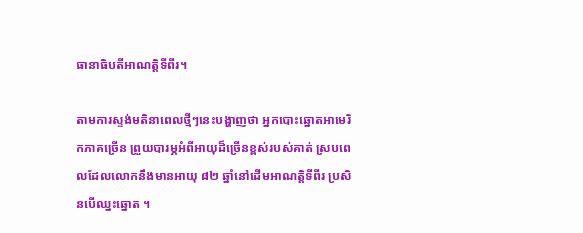ធានាធិបតីអាណត្តិទីពីរ។

តាមការស្ទង់មតិនាពេលថ្មីៗនេះបង្ហាញថា អ្នកបោះឆ្នោតអាមេរិកភាគច្រើន ព្រួយបារម្ភអំពីអាយុដ៏ច្រើនខ្ពស់របស់គាត់ ស្របពេលដែលលោកនឹងមានអាយុ ៨២ ឆ្នាំនៅដើមអាណត្តិទីពីរ ប្រសិនបើឈ្នះឆ្នោត ។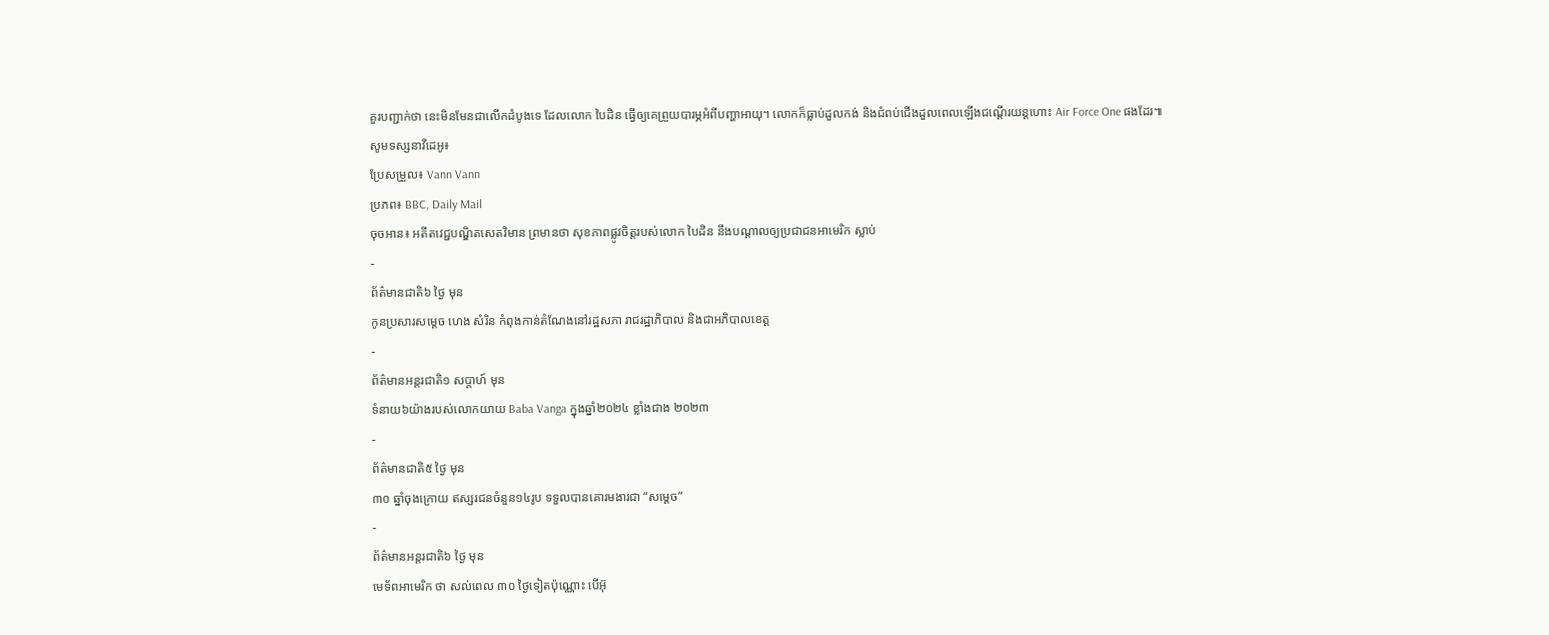គួរបញ្ជាក់ថា នេះមិនមែនជាលើកដំបូងទេ ដែលលោក បៃដិន ធ្វើឲ្យគេព្រួយបារម្ភអំពីបញ្ហាអាយុ។ លោកក៏ធ្លាប់ដួលកង់ និងជំពប់ជើងដួលពេលឡើងជណ្តើរយន្តហោះ Air Force One ផងដែរ៕
សូមទស្សនាវីដេអូ៖
ប្រែសម្រួល៖ Vann Vann
ប្រភព៖ BBC, Daily Mail
ចុចអាន៖ អតីតវេជ្ជបណ្ឌិតសេតវិមាន ព្រមានថា សុខភាពផ្លូវចិត្តរបស់លោក បៃដិន នឹងបណ្តាលឲ្យប្រជាជនអាមេរិក ស្លាប់
-
ព័ត៌មានជាតិ៦ ថ្ងៃ មុន
កូនប្រសារសម្ដេច ហេង សំរិន កំពុងកាន់តំណែងនៅរដ្ឋសភា រាជរដ្ឋាភិបាល និងជាអភិបាលខេត្ត
-
ព័ត៌មានអន្ដរជាតិ១ សប្តាហ៍ មុន
ទំនាយ៦យ៉ាងរបស់លោកយាយ Baba Vanga ក្នុងឆ្នាំ២០២៤ ខ្លាំងជាង ២០២៣
-
ព័ត៌មានជាតិ៥ ថ្ងៃ មុន
៣០ ឆ្នាំចុងក្រោយ ឥស្សរជនចំនួន១៤រូប ទទួលបានគោរមងារជា “សម្ដេច”
-
ព័ត៌មានអន្ដរជាតិ៦ ថ្ងៃ មុន
មេទ័ពអាមេរិក ថា សល់ពេល ៣០ ថ្ងៃទៀតប៉ុណ្ណោះ បើអ៊ុ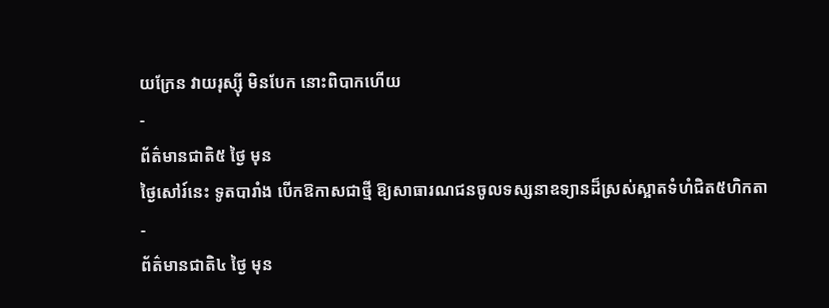យក្រែន វាយរុស្ស៊ី មិនបែក នោះពិបាកហើយ
-
ព័ត៌មានជាតិ៥ ថ្ងៃ មុន
ថ្ងៃសៅរ៍នេះ ទូតបារាំង បើកឱកាសជាថ្មី ឱ្យសាធារណជនចូលទស្សនាឧទ្យានដ៏ស្រស់ស្អាតទំហំជិត៥ហិកតា
-
ព័ត៌មានជាតិ៤ ថ្ងៃ មុន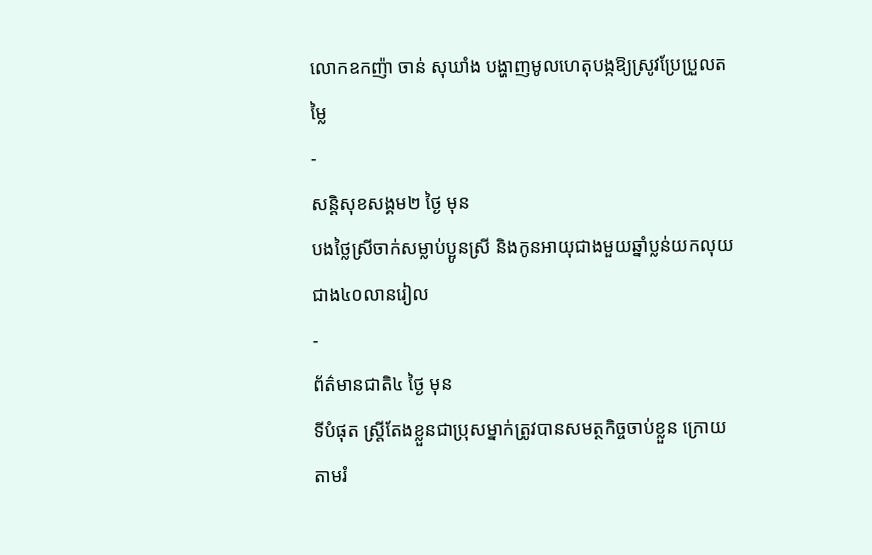លោកឧកញ៉ា ចាន់ សុឃាំង បង្ហាញមូលហេតុបង្កឱ្យស្រូវប្រែប្រួលតម្លៃ
-
សន្តិសុខសង្គម២ ថ្ងៃ មុន
បងថ្លៃស្រីចាក់សម្លាប់ប្អូនស្រី និងកូនអាយុជាងមួយឆ្នាំប្លន់យកលុយជាង៤០លានរៀល
-
ព័ត៌មានជាតិ៤ ថ្ងៃ មុន
ទីបំផុត ស្រ្តីតែងខ្លួនជាប្រុសម្នាក់ត្រូវបានសមត្ថកិច្ចចាប់ខ្លួន ក្រោយតាមរំ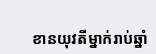ខានយុវតីម្នាក់រាប់ឆ្នាំ